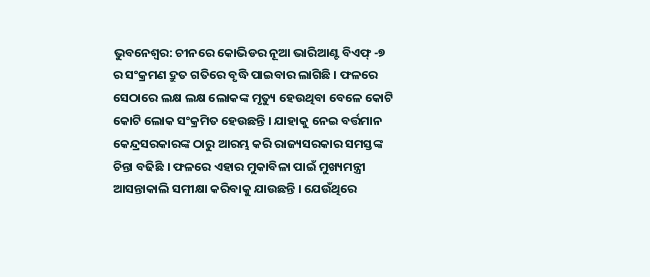ଭୁବନେଶ୍ୱର: ଚୀନରେ କୋଭିଡର ନୂଆ ଭାରିଆଣ୍ଟ ବିଏଫ୍ -୭ ର ସଂକ୍ରମଣ ଦ୍ରୁତ ଗତିରେ ବୃଦ୍ଧି ପାଇବାର ଲାଗିଛି । ଫଳରେ ସେଠାରେ ଲକ୍ଷ ଲକ୍ଷ ଲୋକଙ୍କ ମୃତ୍ୟୁ ହେଉଥିବା ବେଳେ କୋଟି କୋଟି ଲୋକ ସଂକ୍ରମିତ ହେଉଛନ୍ତି । ଯାହାକୁ ନେଇ ବର୍ତ୍ତମାନ କେନ୍ଦ୍ରସରକାରଙ୍କ ଠାରୁ ଆରମ୍ଭ କରି ରାଜ୍ୟସରକାର ସମସ୍ତଙ୍କ ଚିନ୍ତା ବଢିଛି । ଫଳରେ ଏହାର ମୁକାବିଳା ପାଇଁ ମୁଖ୍ୟମନ୍ତ୍ରୀ ଆସନ୍ତାକାଲି ସମୀକ୍ଷା କରିବାକୁ ଯାଉଛନ୍ତି । ଯେଉଁଥିରେ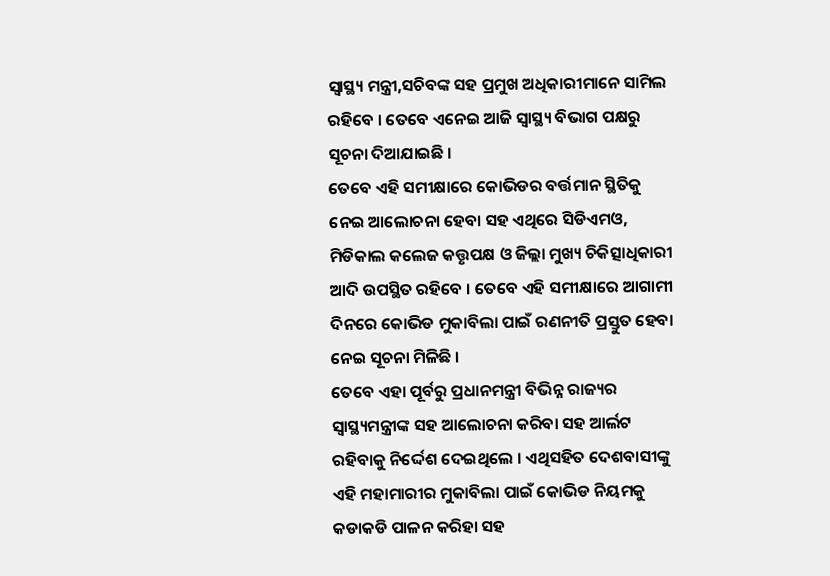ସ୍ୱାସ୍ଥ୍ୟ ମନ୍ତ୍ରୀ,ସଚିବଙ୍କ ସହ ପ୍ରମୁଖ ଅଧିକାରୀମାନେ ସାମିଲ ରହିବେ । ତେବେ ଏନେଇ ଆଜି ସ୍ୱାସ୍ଥ୍ୟ ବିଭାଗ ପକ୍ଷରୁ ସୂଚନା ଦିଆଯାଇଛି ।
ତେବେ ଏହି ସମୀକ୍ଷାରେ କୋଭିଡର ବର୍ତ୍ତମାନ ସ୍ଥିତିକୁ ନେଇ ଆଲୋଚନା ହେବା ସହ ଏଥିରେ ସିଡିଏମଓ, ମିଡିକାଲ କଲେଜ କତ୍ତୃପକ୍ଷ ଓ ଜିଲ୍ଲା ମୁଖ୍ୟ ଚିକିତ୍ସାଧିକାରୀ ଆଦି ଉପସ୍ଥିତ ରହିବେ । ତେବେ ଏହି ସମୀକ୍ଷାରେ ଆଗାମୀ ଦିନରେ କୋଭିଡ ମୁକାବିଲା ପାଇଁ ରଣନୀତି ପ୍ରସ୍ତୁତ ହେବା ନେଇ ସୂଚନା ମିଳିଛି ।
ତେବେ ଏହା ପୂର୍ବରୁ ପ୍ରଧାନମନ୍ତ୍ରୀ ବିଭିନ୍ନ ରାଜ୍ୟର ସ୍ୱାସ୍ଥ୍ୟମନ୍ତ୍ରୀଙ୍କ ସହ ଆଲୋଚନା କରିବା ସହ ଆର୍ଲଟ ରହିବାକୁ ନିର୍ଦ୍ଦେଶ ଦେଇଥିଲେ । ଏଥିସହିତ ଦେଶବାସୀଙ୍କୁ ଏହି ମହାମାରୀର ମୁକାବିଲା ପାଇଁ କୋଭିଡ ନିୟମକୁ କଡାକଡି ପାଳନ କରିହା ସହ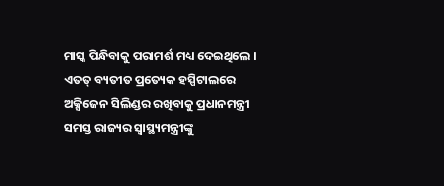ମାସ୍କ ପିନ୍ଧିବାକୁ ପରାମର୍ଶ ମଧ୍ୟ ଦେଇଥିଲେ । ଏତତ୍ ବ୍ୟତୀତ ପ୍ରତ୍ୟେକ ହସ୍ପିଟାଲରେ ଅକ୍ସିଜେନ ସିଲିଣ୍ଡର ରଖିବାକୁ ପ୍ରଧାନମନ୍ତ୍ରୀ ସମସ୍ତ ରାଜ୍ୟର ସ୍ୱାସ୍ଥ୍ୟମନ୍ତ୍ରୀଙ୍କୁ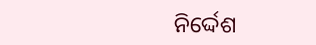ନିର୍ଦ୍ଦେଶ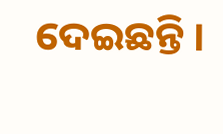ଦେଇଛନ୍ତି ।